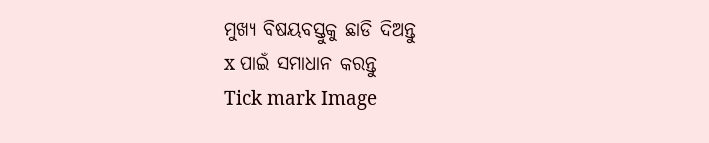ମୁଖ୍ୟ ବିଷୟବସ୍ତୁକୁ ଛାଡି ଦିଅନ୍ତୁ
x ପାଇଁ ସମାଧାନ କରନ୍ତୁ
Tick mark Image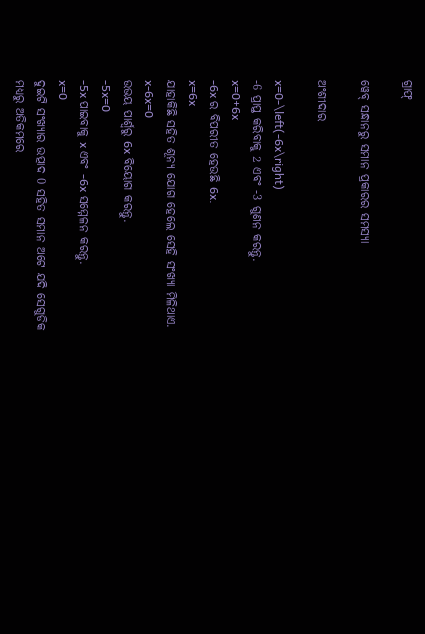ଗ୍ରାଫ୍

ୱେବ୍ ସନ୍ଧାନରୁ ସମାନ ପ୍ରକାରର ସମସ୍ୟା

ଅଂଶୀଦାର

x=0-\left(-6x\right)
-6 ପ୍ରାପ୍ତ କରିବାକୁ 2 ଏବଂ -3 ଗୁଣନ କରନ୍ତୁ.
x=0+6x
-6x ର ବିପରୀତ ହେଉଛି 6x.
x=6x
ଯାହାକିଛି ସହିତ ଶୂନ୍ୟ ଯୋଗ ହେଲେ ସେହି ସଂଖ୍ୟା ମିଳିଥାଏ.
x-6x=0
ଉଭୟ ପାର୍ଶ୍ୱରୁ 6x ବିୟୋଗ କରନ୍ତୁ.
-5x=0
-5x ପାଇବାକୁ x ଏବଂ -6x ସମ୍ମେଳନ କରନ୍ତୁ.
x=0
ଦୁଇଟି ସଂଖ୍ୟାର ଉତ୍ପାଦ 0 ସହିତ ସମାନ ଅଟେ ଯଦି ସେଗୁଡିକ ମଧ୍ୟରୁ ଅତିକମରେ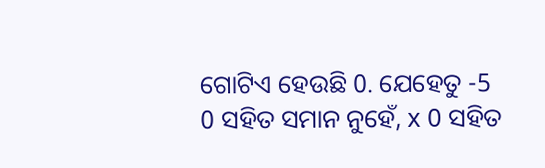ଗୋଟିଏ ହେଉଛି 0. ଯେହେତୁ -5 0 ସହିତ ସମାନ ନୁହେଁ, x 0 ସହିତ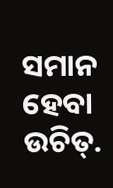ସମାନ ହେବା ଉଚିତ୍‌.